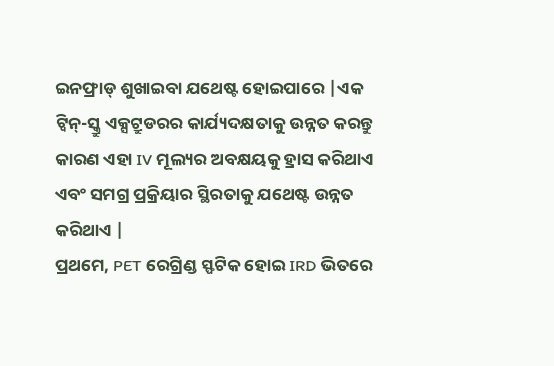ଇନଫ୍ରାଡ୍ ଶୁଖାଇବା ଯଥେଷ୍ଟ ହୋଇପାରେ |ଏକ ଟ୍ୱିନ୍-ସ୍କ୍ରୁ ଏକ୍ସଟ୍ରୁଡରର କାର୍ଯ୍ୟଦକ୍ଷତାକୁ ଉନ୍ନତ କରନ୍ତୁ କାରଣ ଏହା IV ମୂଲ୍ୟର ଅବକ୍ଷୟକୁ ହ୍ରାସ କରିଥାଏ ଏବଂ ସମଗ୍ର ପ୍ରକ୍ରିୟାର ସ୍ଥିରତାକୁ ଯଥେଷ୍ଟ ଉନ୍ନତ କରିଥାଏ |
ପ୍ରଥମେ, PET ରେଗ୍ରିଣ୍ଡ ସ୍ଫଟିକ ହୋଇ IRD ଭିତରେ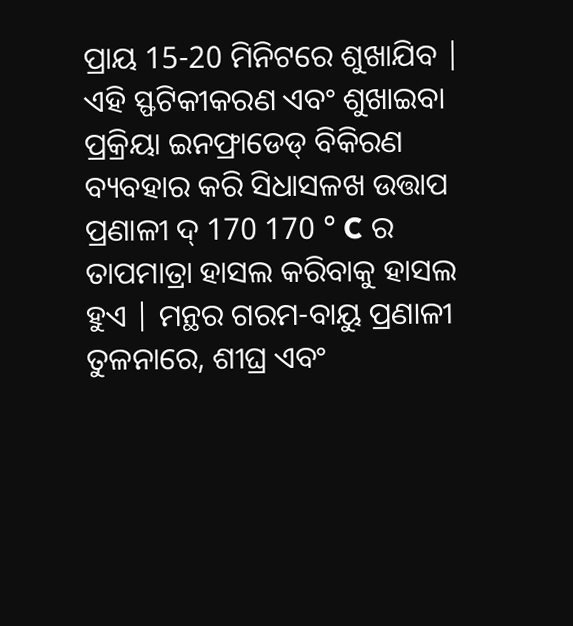ପ୍ରାୟ 15-20 ମିନିଟରେ ଶୁଖାଯିବ | ଏହି ସ୍ଫଟିକୀକରଣ ଏବଂ ଶୁଖାଇବା ପ୍ରକ୍ରିୟା ଇନଫ୍ରାଡେଡ୍ ବିକିରଣ ବ୍ୟବହାର କରି ସିଧାସଳଖ ଉତ୍ତାପ ପ୍ରଣାଳୀ ଦ୍ 170 170 ° C ର ତାପମାତ୍ରା ହାସଲ କରିବାକୁ ହାସଲ ହୁଏ | ମନ୍ଥର ଗରମ-ବାୟୁ ପ୍ରଣାଳୀ ତୁଳନାରେ, ଶୀଘ୍ର ଏବଂ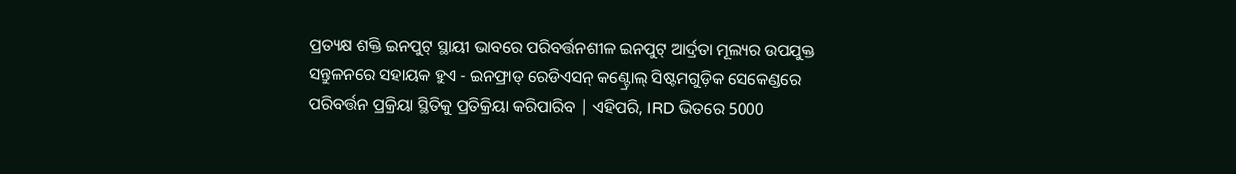ପ୍ରତ୍ୟକ୍ଷ ଶକ୍ତି ଇନପୁଟ୍ ସ୍ଥାୟୀ ଭାବରେ ପରିବର୍ତ୍ତନଶୀଳ ଇନପୁଟ୍ ଆର୍ଦ୍ରତା ମୂଲ୍ୟର ଉପଯୁକ୍ତ ସନ୍ତୁଳନରେ ସହାୟକ ହୁଏ - ଇନଫ୍ରାଡ୍ ରେଡିଏସନ୍ କଣ୍ଟ୍ରୋଲ୍ ସିଷ୍ଟମଗୁଡ଼ିକ ସେକେଣ୍ଡରେ ପରିବର୍ତ୍ତନ ପ୍ରକ୍ରିୟା ସ୍ଥିତିକୁ ପ୍ରତିକ୍ରିୟା କରିପାରିବ | ଏହିପରି, IRD ଭିତରେ 5000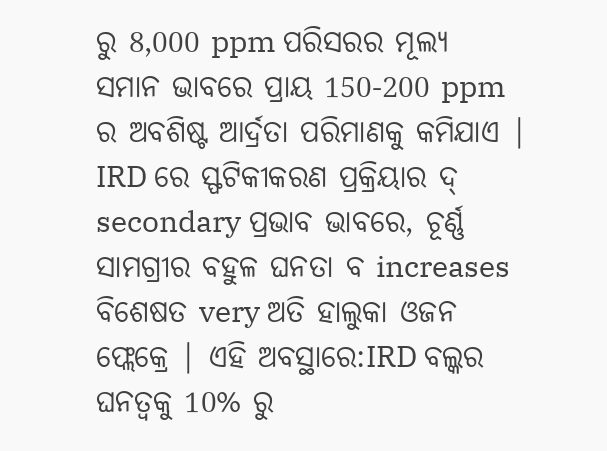ରୁ 8,000 ppm ପରିସରର ମୂଲ୍ୟ ସମାନ ଭାବରେ ପ୍ରାୟ 150-200 ppm ର ଅବଶିଷ୍ଟ ଆର୍ଦ୍ରତା ପରିମାଣକୁ କମିଯାଏ |
IRD ରେ ସ୍ଫଟିକୀକରଣ ପ୍ରକ୍ରିୟାର ଦ୍ secondary ପ୍ରଭାବ ଭାବରେ, ଚୂର୍ଣ୍ଣ ସାମଗ୍ରୀର ବହୁଳ ଘନତା ବ increases ବିଶେଷତ very ଅତି ହାଲୁକା ଓଜନ ଫ୍ଲେକ୍ରେ | ଏହି ଅବସ୍ଥାରେ:IRD ବଲ୍କର ଘନତ୍ୱକୁ 10% ରୁ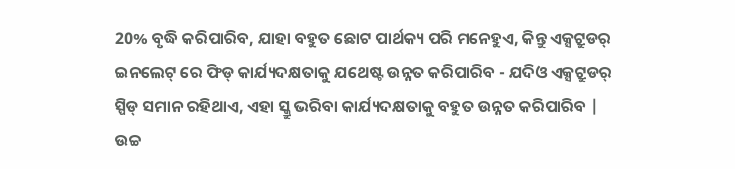20% ବୃଦ୍ଧି କରିପାରିବ, ଯାହା ବହୁତ ଛୋଟ ପାର୍ଥକ୍ୟ ପରି ମନେହୁଏ, କିନ୍ତୁ ଏକ୍ସଟ୍ରୁଡର୍ ଇନଲେଟ୍ ରେ ଫିଡ୍ କାର୍ଯ୍ୟଦକ୍ଷତାକୁ ଯଥେଷ୍ଟ ଉନ୍ନତ କରିପାରିବ - ଯଦିଓ ଏକ୍ସଟ୍ରୁଡର୍ ସ୍ପିଡ୍ ସମାନ ରହିଥାଏ, ଏହା ସ୍କ୍ରୁ ଭରିବା କାର୍ଯ୍ୟଦକ୍ଷତାକୁ ବହୁତ ଉନ୍ନତ କରିପାରିବ |
ଉଚ୍ଚ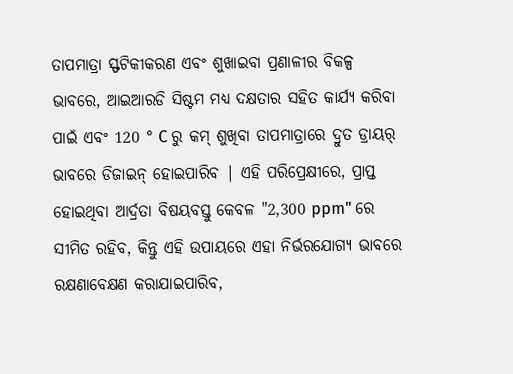ତାପମାତ୍ରା ସ୍ଫଟିକୀକରଣ ଏବଂ ଶୁଖାଇବା ପ୍ରଣାଳୀର ବିକଳ୍ପ ଭାବରେ, ଆଇଆରଡି ସିଷ୍ଟମ ମଧ୍ୟ ଦକ୍ଷତାର ସହିତ କାର୍ଯ୍ୟ କରିବା ପାଇଁ ଏବଂ 120 ° C ରୁ କମ୍ ଶୁଖିବା ତାପମାତ୍ରାରେ ଦ୍ରୁତ ଡ୍ରାୟର୍ ଭାବରେ ଡିଜାଇନ୍ ହୋଇପାରିବ | ଏହି ପରିପ୍ରେକ୍ଷୀରେ, ପ୍ରାପ୍ତ ହୋଇଥିବା ଆର୍ଦ୍ରତା ବିଷୟବସ୍ତୁ କେବଳ "2,300 ppm" ରେ ସୀମିତ ରହିବ, କିନ୍ତୁ ଏହି ଉପାୟରେ ଏହା ନିର୍ଭରଯୋଗ୍ୟ ଭାବରେ ରକ୍ଷଣାବେକ୍ଷଣ କରାଯାଇପାରିବ,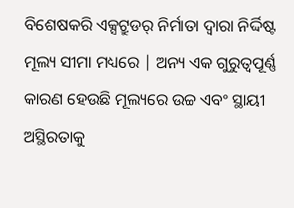ବିଶେଷକରି ଏକ୍ସଟ୍ରୁଡର୍ ନିର୍ମାତା ଦ୍ୱାରା ନିର୍ଦ୍ଦିଷ୍ଟ ମୂଲ୍ୟ ସୀମା ମଧ୍ୟରେ | ଅନ୍ୟ ଏକ ଗୁରୁତ୍ୱପୂର୍ଣ୍ଣ କାରଣ ହେଉଛି ମୂଲ୍ୟରେ ଉଚ୍ଚ ଏବଂ ସ୍ଥାୟୀ ଅସ୍ଥିରତାକୁ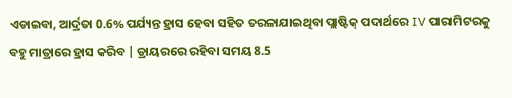ଏଡାଇବା, ଆର୍ଦ୍ରତା 0.6% ପର୍ଯ୍ୟନ୍ତ ହ୍ରାସ ହେବା ସହିତ ତରଳାଯାଇଥିବା ପ୍ଲାଷ୍ଟିକ୍ ପଦାର୍ଥରେ IV ପାରାମିଟରକୁ ବହୁ ମାତ୍ରାରେ ହ୍ରାସ କରିବ | ଡ୍ରାୟରରେ ରହିବା ସମୟ 8.5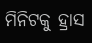ମିନିଟକୁ ହ୍ରାସ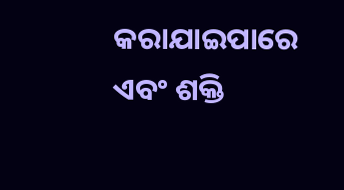କରାଯାଇପାରେ ଏବଂ ଶକ୍ତି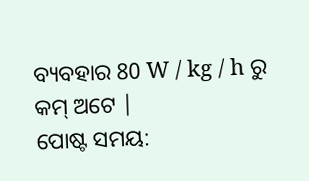ବ୍ୟବହାର 80 W / kg / h ରୁ କମ୍ ଅଟେ |
ପୋଷ୍ଟ ସମୟ: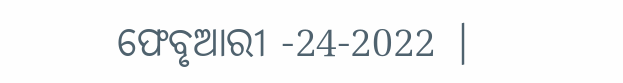ଫେବୃଆରୀ -24-2022 |